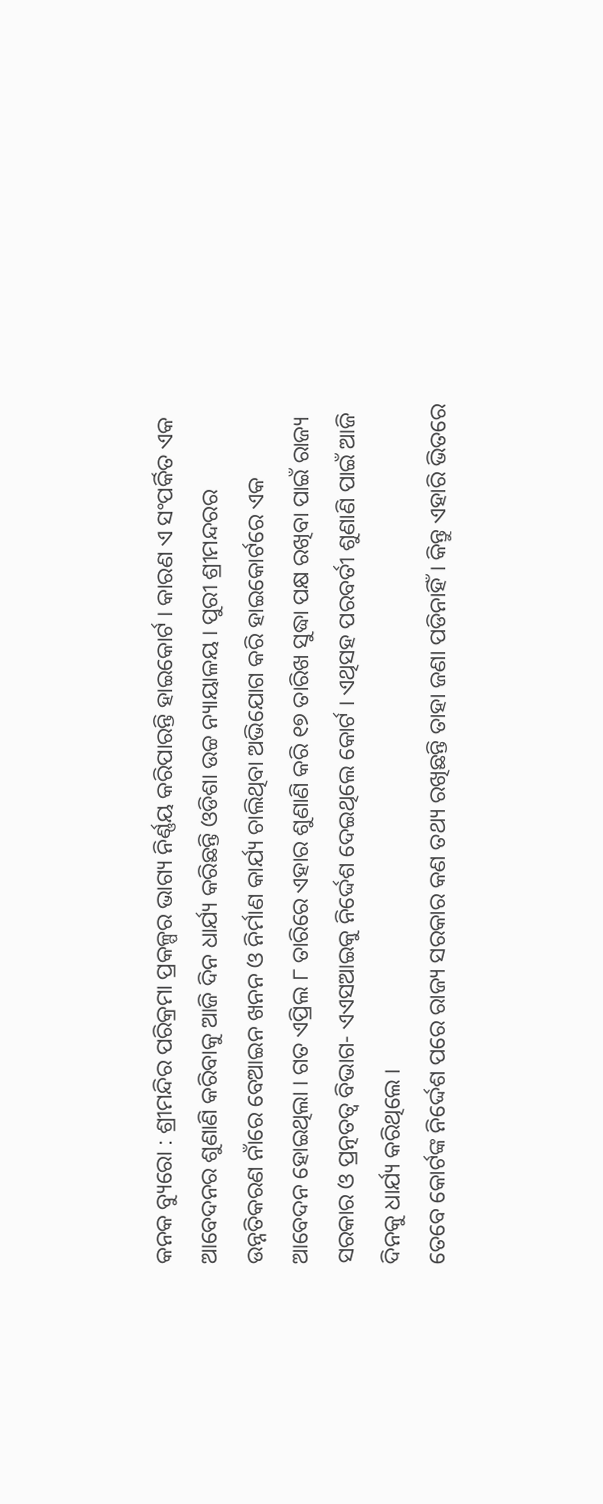କନକ ବ୍ୟୁରୋ : ଶ୍ରୀମନ୍ଦିର ପରିକ୍ରମା ପ୍ରକଳ୍ପର ଭାଗ୍ୟ ନିର୍ଣ୍ଣୟ କରିପାରନ୍ତି ହାଇକୋର୍ଟ । କାରଣ ଏ ସଂପର୍କିତ ଏକ ଆବେଦନର ଶୁଣାଣି କରିବାକୁ ଆଜି ଦିନ ଧାର୍ଯ୍ୟ କରିଛନ୍ତି ଓଡିଶା ଉଚ୍ଚ ନ୍ୟାୟାଳୟ । ପୁରୀ ଶ୍ରୀମନ୍ଦରର ଉନ୍ନତିକରଣ ନାଁରେ ବେଆଇନ ଖନନ ଓ ନିର୍ମାଣ କାର୍ଯ୍ୟ ଚାଲିଥିବା ଅଭିଯୋଗ କରି ହାଇକୋର୍ଟରେ ଏକ ଆବେଦନ ହୋଇଥିଲା । ଗତ ଏପ୍ରିଲ ୮ ତାରିରେ ଏହାର ଶୁଣାଣି କରି ୧୭ ତାରିଖ ସୁଦ୍ଧା ପକ୍ଷ ରଖିବା ପାଇଁ ରାଜ୍ୟ ସରକାର ଓ ପ୍ରତ୍ନତତ୍ୱ ବିଭାଗ- ଏଏସଆଇକୁ ନିର୍ଦ୍ଦେଶ ଦେଇଥିଲେ କୋର୍ଟ । ଏଥିସହ ପରବର୍ତୀ ଶୁଣାଣି ପାଇଁ ଆଜି ଦିନକୁ ଧାର୍ଯ୍ୟ କରିଥିଲେ ।
ତେବେ କୋର୍ଟଙ୍କ ନିର୍ଦ୍ଦେଶ ପରେ ରାଜ୍ୟ ସରକାର କଣ ତଥ୍ୟ ରଖିଛନ୍ତି ତାହା ଜଣା ପଡିନାହିଁ । କିନ୍ତୁ ଏହାରି ଭିତରେ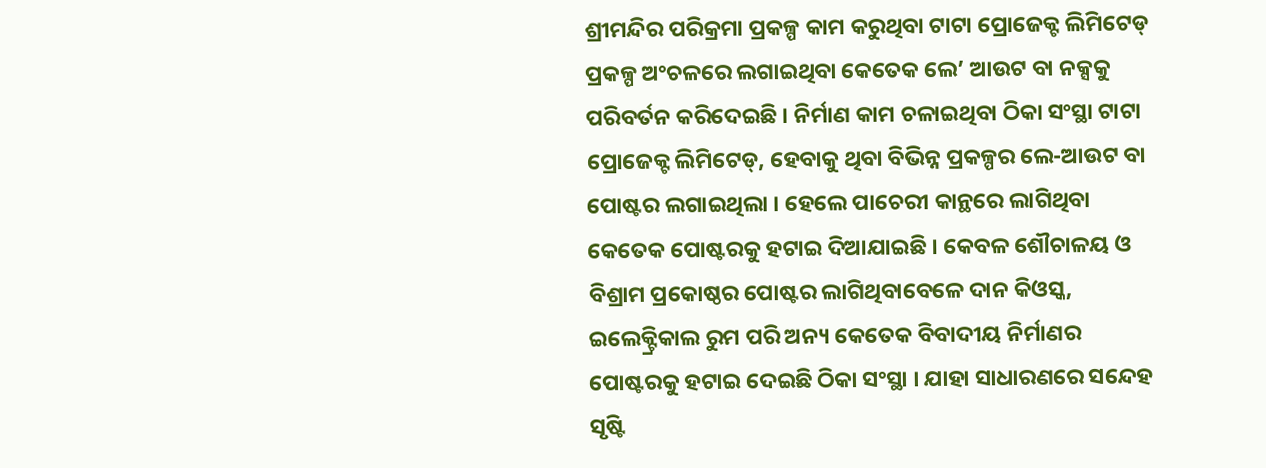ଶ୍ରୀମନ୍ଦିର ପରିକ୍ରମା ପ୍ରକଳ୍ପ କାମ କରୁଥିବା ଟାଟା ପ୍ରୋଜେକ୍ଟ ଲିମିଟେଡ୍ ପ୍ରକଳ୍ପ ଅଂଚଳରେ ଲଗାଇଥିବା କେତେକ ଲେ’ ଆଉଟ ବା ନକ୍ସକୁ ପରିବର୍ତନ କରିଦେଇଛି । ନିର୍ମାଣ କାମ ଚଳାଇଥିବା ଠିକା ସଂସ୍ଥା ଟାଟା ପ୍ରୋଜେକ୍ଟ ଲିମିଟେଡ୍, ହେବାକୁ ଥିବା ବିଭିନ୍ନ ପ୍ରକଳ୍ପର ଲେ-ଆଉଟ ବା ପୋଷ୍ଟର ଲଗାଇଥିଲା । ହେଲେ ପାଚେରୀ କାନ୍ଥରେ ଲାଗିଥିବା କେତେକ ପୋଷ୍ଟରକୁ ହଟାଇ ଦିଆଯାଇଛି । କେବଳ ଶୌଚାଳୟ ଓ ବିଶ୍ରାମ ପ୍ରକୋଷ୍ଠର ପୋଷ୍ଟର ଲାଗିଥିବାବେଳେ ଦାନ କିଓସ୍କ, ଇଲେକ୍ଟ୍ରିକାଲ ରୁମ ପରି ଅନ୍ୟ କେତେକ ବିବାଦୀୟ ନିର୍ମାଣର ପୋଷ୍ଟରକୁ ହଟାଇ ଦେଇଛି ଠିକା ସଂସ୍ଥା । ଯାହା ସାଧାରଣରେ ସନ୍ଦେହ ସୃଷ୍ଟି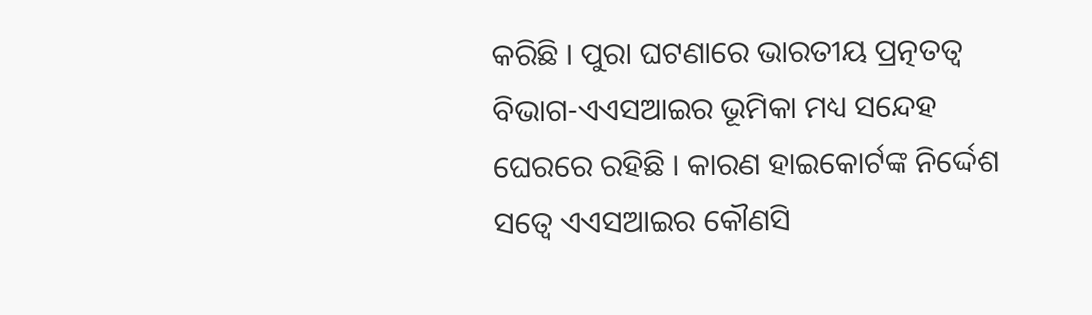କରିଛି । ପୁରା ଘଟଣାରେ ଭାରତୀୟ ପ୍ରତ୍ନତତ୍ୱ ବିଭାଗ-ଏଏସଆଇର ଭୂମିକା ମଧ୍ୟ ସନ୍ଦେହ ଘେରରେ ରହିଛି । କାରଣ ହାଇକୋର୍ଟଙ୍କ ନିର୍ଦ୍ଦେଶ ସତ୍ୱେ ଏଏସଆଇର କୌଣସି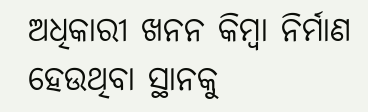ଅଧିକାରୀ ଖନନ କିମ୍ବା ନିର୍ମାଣ ହେଉଥିବା ସ୍ଥାନକୁ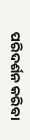ପରିଦର୍ଶନ କରିବା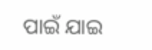ପାଇଁ ଯାଇ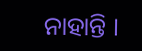ନାହାନ୍ତି ।